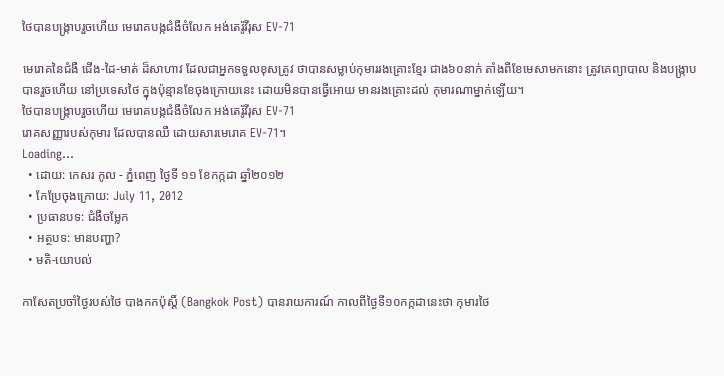ថៃបានបង្ក្រាបរួចហើយ មេរោគបង្កជំងឺចំលែក អង់តេរ៉ូវីរុស EV-71

មេរោគនៃជំងឺ ជើង-ដៃ-មាត់ ដ៏សាហាវ ដែលជាអ្នកទទួលខុសត្រូវ ថាបានសម្លាប់កុមាររងគ្រោះខ្មែរ ជាង៦០នាក់ តាំងពីខែមេសាមកនោះ ត្រូវគេព្យាបាល និងបង្ក្រាបបានរួចហើយ នៅប្រទេសថៃ ក្នុងប៉ុន្មានខែចុងក្រោយនេះ ដោយមិនបានធ្វើអោយ មានរងគ្រោះដល់ កុមារណាម្នាក់ឡើយ។
ថៃបានបង្ក្រាបរួចហើយ មេរោគបង្កជំងឺចំលែក អង់តេរ៉ូវីរុស EV-71
រោគសញ្ញារបស់កុមារ ដែលបានឈឺ ដោយសារមេរោគ EV-71។
Loading...
  • ដោយ: កេសរ កូល - ភ្នំពេញ ថ្ងៃទី ១១ ខែកក្កដា ឆ្នាំ២០១២
  • កែប្រែចុងក្រោយ: July 11, 2012
  • ប្រធានបទ: ជំងឺចម្លែក
  • អត្ថបទ: មានបញ្ហា?
  • មតិ-យោបល់

កាសែតប្រចាំថ្ងៃរបស់ថៃ បាងកកប៉ុស្ដិ៍ (Bangkok Post) បានរាយការណ៍ កាលពីថ្ងៃទី១០កក្កដានេះថា កុមារថៃ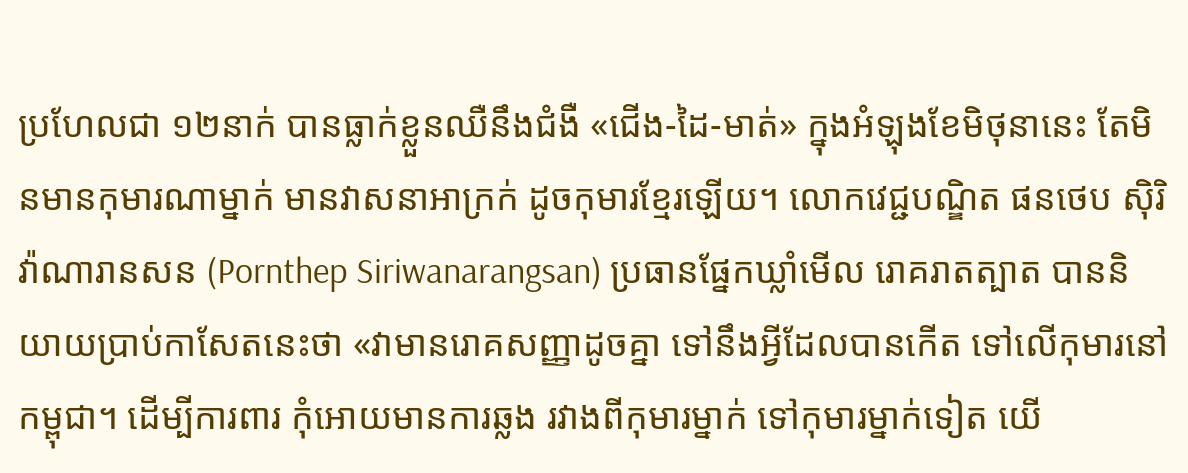ប្រហែលជា ១២នាក់ បានធ្លាក់ខ្លួនឈឺនឹងជំងឺ «ជើង-ដៃ-មាត់» ក្នុងអំឡុងខែមិថុនានេះ តែមិនមានកុមារណាម្នាក់ មានវាសនាអាក្រក់ ដូចកុមារខ្មែរឡើយ។ លោកវេជ្ជបណ្ឌិត ផនថេប ស៊ិរិវ៉ាណារានសន (Pornthep Siriwanarangsan) ប្រធានផ្នែកឃ្លាំមើល រោគរាតត្បាត បាននិយាយប្រាប់កាសែតនេះថា «វាមានរោគសញ្ញាដូចគ្នា ទៅនឹងអ្វីដែលបានកើត ទៅលើកុមារនៅកម្ពុជា។ ដើម្បីការពារ កុំអោយមានការឆ្លង រវាងពីកុមារម្នាក់ ទៅកុមារម្នាក់ទៀត យើ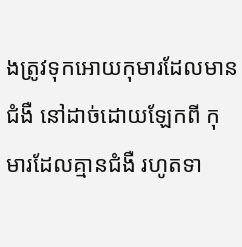ងត្រូវទុកអោយកុមារដែលមានជំងឺ នៅដាច់ដោយឡែកពី កុមារដែលគ្មានជំងឺ រហូតទា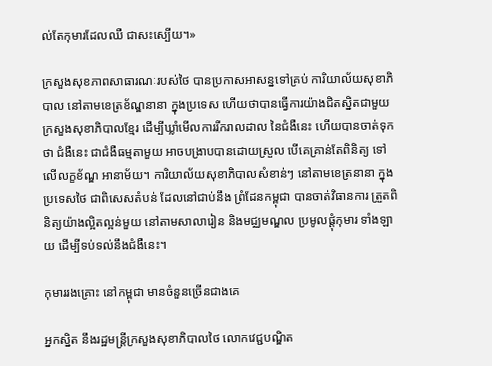ល់តែកុមារដែលឈឺ ជាសះស្បើយ។»

ក្រសួងសុខភាពសាធារណៈរបស់ថៃ បានប្រកាសអាសន្នទៅគ្រប់ ការិយាល័យសុខាភិបាល នៅតាមខេត្រខ័ណ្ឌនានា ក្នុងប្រទេស ហើយថាបានធ្វើការយ៉ាងជិតស្និតជាមួយ ក្រសួងសុខាភិបាលខ្មែរ ដើម្បីឃ្លាំមើលការរីករាលដាល នៃជំងឺនេះ ហើយបានចាត់ទុកថា ជំងឺនេះ ជាជំងឺធម្មតាមួយ អាចបង្រាបបានដោយស្រួល បើគេគ្រាន់តែពិនិត្យ ទៅលើលក្ខខ័ណ្ឌ អានាម័យ។ ការិយាល័យសុខាភិបាលសំខាន់ៗ នៅតាមខេត្រនានា ក្នុងប្រទេសថៃ ជាពិសេសតំបន់ ដែលនៅជាប់នឹង ព្រំដែនកម្ពុជា បានចាត់វិធានការ ត្រួតពិនិត្យយ៉ាងល្អិតល្អន់មួយ នៅតាមសាលារៀន និងមជ្ឈមណ្ឌល ប្រមូលផ្ដុំកុមារ ទាំងឡាយ ដើម្បីទប់ទល់នឹងជំងឺនេះ។

កុមាររងគ្រោះ នៅកម្ពុជា មានចំនួនច្រើនជាងគេ

អ្នកស្និត នឹងរដ្ឋមន្ត្រីក្រសួងសុខាភិបាលថៃ លោកវេជ្ជបណ្ឌិត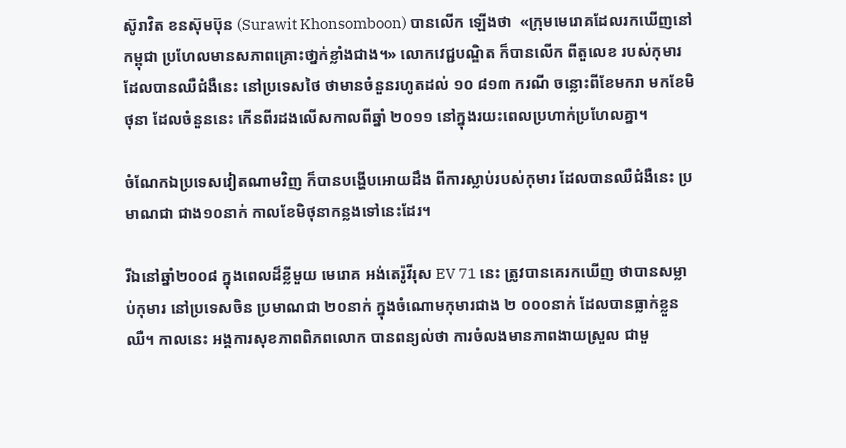ស៊ូរាវិត ខនស៊ុមប៊ុន (Surawit Khonsomboon) បានលើក ឡើងថា  «ក្រុមមេរោគដែលរកឃើញនៅកម្ពុជា ប្រហែលមានសភាពគ្រោះថា្នក់ខ្លាំងជាង។» លោកវេជ្ជបណ្ឌិត ក៏បានលើក ពីតួលេខ របស់កុមារដែលបានឈឺជំងឺនេះ នៅប្រទេសថៃ ថាមានចំនួនរហូតដល់ ១០ ៨១៣ ករណី ចន្លោះពីខែមករា មកខែមិថុនា ដែលចំនួននេះ កើនពីរដងលើសកាលពីឆ្នាំ ២០១១ នៅក្នុងរយះពេលប្រហាក់ប្រហែលគ្នា។

ចំណែកឯប្រទេសវៀតណាមវិញ ក៏បានបង្ហើបអោយដឹង ពីការស្លាប់របស់កុមារ ដែលបានឈឺជំងឺនេះ ប្រមាណជា ជាង១០នាក់ កាលខែមិថុនាកន្លងទៅនេះដែរ។

រីឯនៅឆ្នាំ២០០៨ ក្នុងពេលដ៏ខ្លីមួយ មេរោគ អង់តេរ៉ូវីរុស EV 71 នេះ ត្រូវបានគេរកឃើញ ថាបានសម្លាប់កុមារ នៅប្រទេសចិន ប្រមាណជា ២០នាក់ ក្នុងចំណោមកុមារជាង ២ ០០០នាក់ ដែលបានធ្លាក់ខ្លួនឈឺ។ កាលនេះ អង្គការសុខភាពពិភពលោក បានពន្យល់ថា ការចំលងមានភាពងាយស្រួល ជាមួ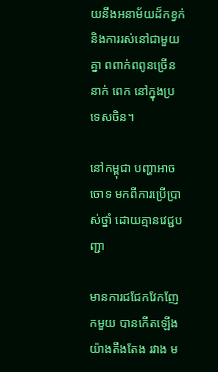យនឹងអនាម័យដ៏កខ្វក់ និងការរស់នៅជាមួយគ្នា ពពាក់ពពូនច្រើននាក់ ពេក នៅក្នុងប្រទេសចិន។

នៅកម្ពុជា បញ្ហាអាចចោទ មកពីការប្រើប្រាស់ថ្នាំ ដោយគ្មានវេជ្ជបញ្ជា

មានការជជែកវែកញែកមួយ បានកើតឡើងយ៉ាងតឹងតែង រវាង ម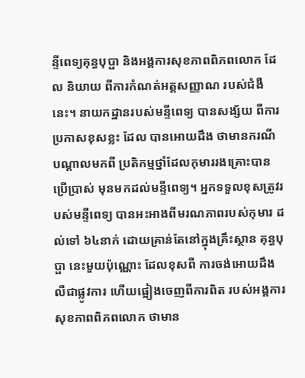ន្ទីពេទ្យគុន្ធបុប្ផា និងអង្គការសុខភាពពិភពលោក ដែល និយាយ ពីការកំណត់អត្តសញ្ញាណ របស់ជំងឺនេះ។ នាយកដ្ឋានរបស់មន្ទីពេទ្យ បានសង្ស័យ ពីការប្រកាសខុសខ្លះ ដែល បានអោយដឹង ថាមានករណីបណ្ដាលមកពី ប្រតិកម្មថ្នាំដែលកុមាររងគ្រោះបានប្រើប្រាស់ មុនមកដល់មន្ទីពេទ្យ។ អ្នកទទួលខុសត្រូវរបស់មន្ទីពេទ្យ បានអះអាងពីមរណភាពរបស់កុមារ ដល់ទៅ ៦៤នាក់ ដោយគ្រាន់តែនៅក្នុងគ្រឹះស្ថាន គុន្ធបុប្ផា នេះមួយប៉ុណ្ណោះ ដែលខុសពី ការចង់អោយដឹងលឺជាផ្លូវការ ហើយផ្អៀងចេញពីការពិត របស់អង្គការសុខភាពពិភពលោក ថាមាន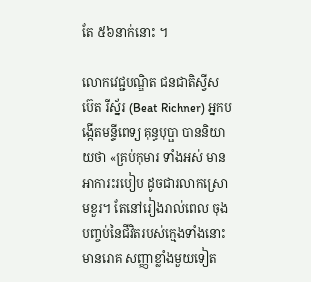តែ ៥៦នាក់នោះ ។

លោកវេជ្ជបណ្ឌិត ជនជាតិស្វីស ប៊េត រីស្ន័រ (Beat Richner) អ្នកបង្កើតមន្ទីពេទ្យ គុន្ធបុប្ផា បាននិយាយថា «គ្រប់កុមារ ទាំងអស់ មានអាការះរបៀប ដូចជារលាកស្រោមខួរ។ តែនៅរៀងរាល់ពេល ចុងបញ្ចប់នៃជីវិតរបស់ក្មេងទាំងនោះ មានរោគ សញ្ញាខ្លាំងមួយទៀត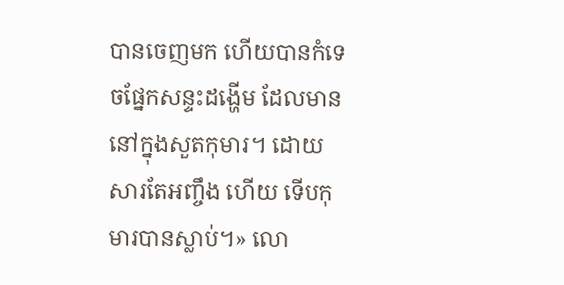បានចេញមក ហើយបានកំទេចផ្នែកសន្ទះដង្ហើម ដែលមាននៅក្នុងសួតកុមារ។ ដោយសារតែអញ្ចឹង ហើយ ទើបកុមារបានស្លាប់។» លោ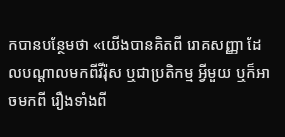កបានបន្ថែមថា «យើងបានគិតពី រោគសញ្ញា ដែលបណ្ដាលមកពីវីរ៉ុស ឬជាប្រតិកម្ម អ្វីមួយ ឬក៏អាចមកពី រឿងទាំងពី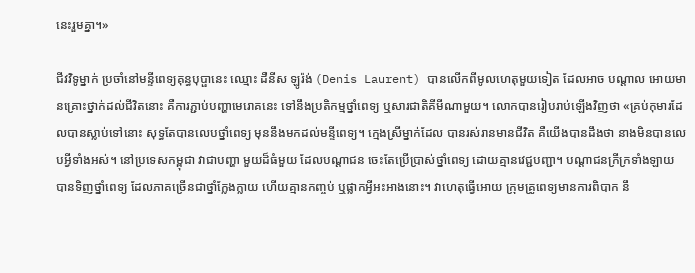នេះរួមគ្នា។»

ជីវវិទូម្នាក់ ប្រចាំនៅមន្ទីពេទ្យគុន្ធបុប្ផានេះ ឈ្មោះ ដឺនីស ឡូរ៉ង់ (Denis Laurent) បានលើកពីមូលហេតុមួយទៀត ដែលអាច បណ្ដាល អោយមានគ្រោះថ្នាក់ដល់ជីវិតនោះ គឺការភ្ជាប់បញ្ហាមេរោគនេះ ទៅនឹងប្រតិកម្មថ្នាំពេទ្យ ឬសារជាតិគីមីណាមួយ។ លោកបានរៀបរាប់ឡើងវិញថា «គ្រប់កុមារដែលបានស្លាប់ទៅនោះ សុទ្ធតែបានលេបថ្នាំពេទ្យ មុននឹងមកដល់មន្ទីពេទ្យ។ ក្មេងស្រីម្នាក់ដែល បានរស់រានមានជីវិត គឺយើងបានដឹងថា នាងមិនបានលេបអ្វីទាំងអស់។ នៅប្រទេសកម្ពុជា វាជាបញ្ហា មួយដ៏ធំមួយ ដែលបណ្ដាជន ចេះតែប្រើប្រាស់ថ្នាំពេទ្យ ដោយគ្មានវេជ្ជបញ្ជា។ បណ្ដាជនក្រីក្រទាំងឡាយ បានទិញថ្នាំពេទ្យ ដែលភាគច្រើនជាថ្នាំក្លែងក្លាយ ហើយគ្មានកញ្ចប់ ឬផ្លាកអ្វីអះអាងនោះ។ វាហេតុធ្វើអោយ ក្រុមគ្រូពេទ្យមានការពិបាក នឹ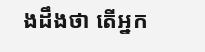ងដឹងថា តើអ្នក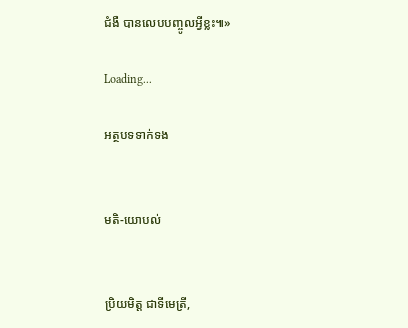ជំងឺ បានលេបបញ្ចូលអ្វីខ្លះ៕»

Loading...

អត្ថបទទាក់ទង


មតិ-យោបល់


ប្រិយមិត្ត ជាទីមេត្រី,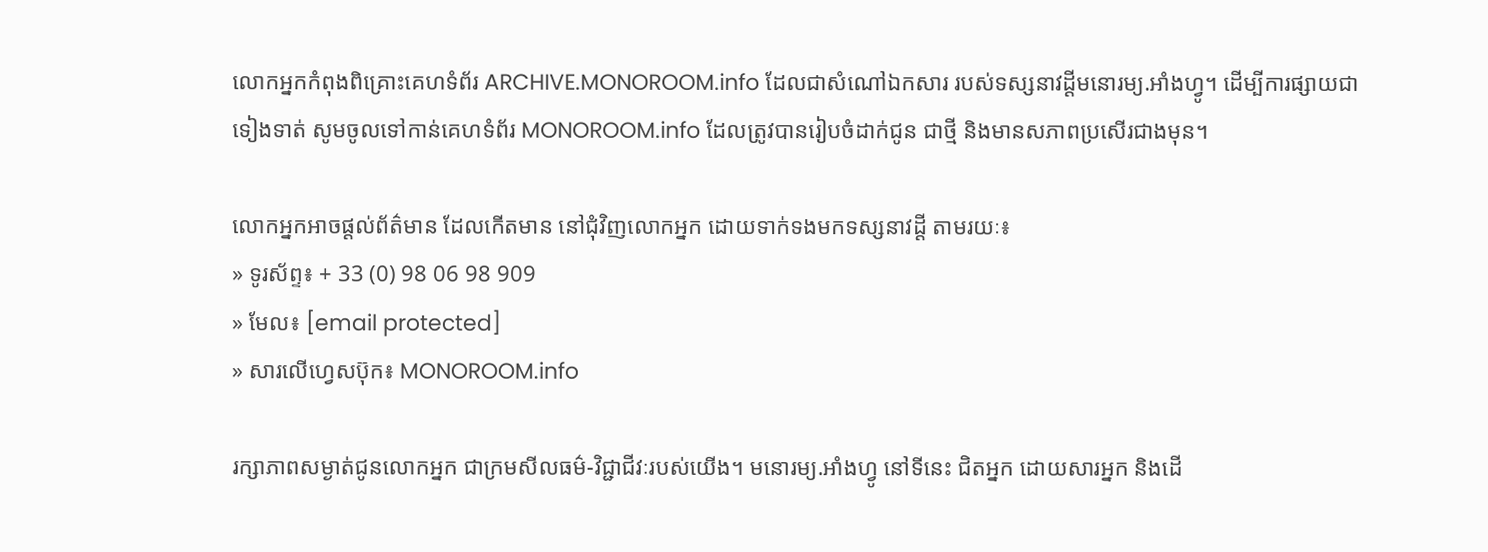លោកអ្នកកំពុងពិគ្រោះគេហទំព័រ ARCHIVE.MONOROOM.info ដែលជាសំណៅឯកសារ របស់ទស្សនាវដ្ដីមនោរម្យ.អាំងហ្វូ។ ដើម្បីការផ្សាយជាទៀងទាត់ សូមចូលទៅកាន់គេហទំព័រ MONOROOM.info ដែលត្រូវបានរៀបចំដាក់ជូន ជាថ្មី និងមានសភាពប្រសើរជាងមុន។

លោកអ្នកអាចផ្ដល់ព័ត៌មាន ដែលកើតមាន នៅជុំវិញលោកអ្នក ដោយទាក់ទងមកទស្សនាវដ្ដី តាមរយៈ៖
» ទូរស័ព្ទ៖ + 33 (0) 98 06 98 909
» មែល៖ [email protected]
» សារលើហ្វេសប៊ុក៖ MONOROOM.info

រក្សាភាពសម្ងាត់ជូនលោកអ្នក ជាក្រមសីលធម៌-វិជ្ជាជីវៈរបស់យើង។ មនោរម្យ.អាំងហ្វូ នៅទីនេះ ជិតអ្នក ដោយសារអ្នក និងដើ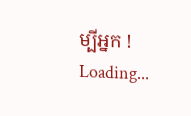ម្បីអ្នក !
Loading...